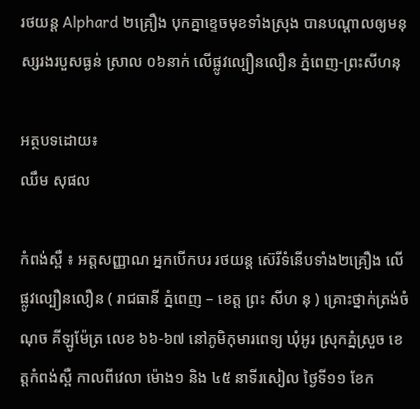រថយន្ត Alphard ២គ្រឿង បុកគ្នាខ្ទេចមុខទាំងស្រុង បានបណ្ដាលឲ្យមនុស្សរងរបួសធ្ងន់ ស្រាល ០៦នាក់ លើផ្លូវល្បឿនលឿន ភ្នំពេញ-ព្រះសីហនុ

អត្ថបទដោយ៖
ឈឹម សុផល

កំពង់ស្ពឺ ៖ អត្តសញ្ញាណ អ្នកបើកបរ រថយន្ត ស៊េរីទំនើបទាំង២គ្រឿង លើផ្លូវល្បឿនលឿន ( រាជធានី ភ្នំពេញ – ខេត្ត ព្រះ សីហ នុ ) គ្រោះថ្នាក់ត្រង់ចំណុច គីឡូម៉ែត្រ លេខ ៦៦-៦៧ នៅភូមិកុមារពេទ្យ ឃុំអូរ ស្រុកភ្នំស្រួច ខេត្តកំពង់ស្ពឺ កាលពីវេលា ម៉ោង១ និង ៤៥ នាទីរសៀល ថ្ងៃទី១១ ខែក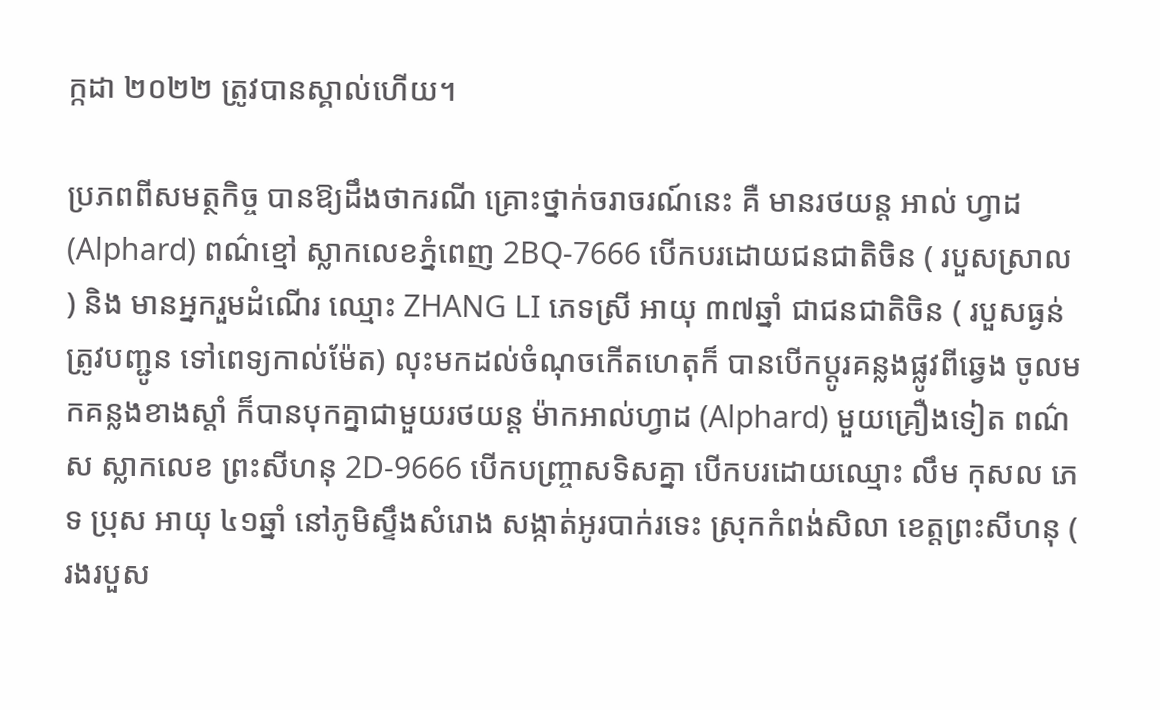ក្កដា ២០២២ ត្រូវបានស្គាល់ហើយ។

ប្រភពពីសមត្ថកិច្ច បានឱ្យដឹងថាករណី គ្រោះថ្នាក់ចរាចរណ៍នេះ គឺ មានរថយន្ត អាល់ ហ្វាដ (Alphard) ពណ៌ខ្មៅ ស្លាកលេខភ្នំពេញ 2BQ-7666 បើកបរដោយជនជាតិចិន ( របួសស្រាល ) និង មានអ្នករួមដំណើរ ឈ្មោះ ZHANG LI ភេទស្រី អាយុ ៣៧ឆ្នាំ ជាជនជាតិចិន ( របួសធ្ងន់ត្រូវបញ្ជូន ទៅពេទ្យកាល់ម៉ែត) លុះមកដល់ចំណុចកើតហេតុក៏ បានបើកប្តូរគន្លងផ្លូវពីឆ្វេង ចូលមកគន្លងខាងស្ដាំ ក៏បានបុកគ្នាជាមួយរថយន្ត ម៉ាកអាល់ហ្វាដ (Alphard) មួយគ្រឿងទៀត ពណ៌ស ស្លាកលេខ ព្រះសីហនុ 2D-9666 បើកបញ្ច្រាសទិសគ្នា បើកបរដោយឈ្មោះ លឹម កុសល ភេទ ប្រុស អាយុ ៤១ឆ្នាំ នៅភូមិស្ទឹងសំរោង សង្កាត់អូរបាក់រទេះ ស្រុកកំពង់សិលា ខេត្តព្រះសីហនុ ( រងរបួស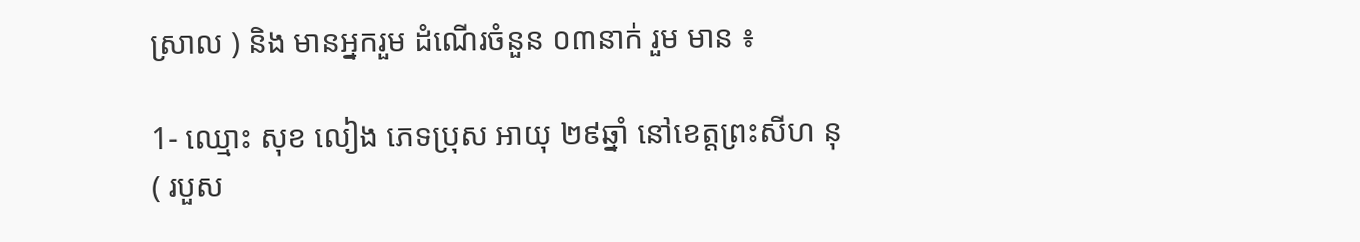ស្រាល ) និង មានអ្នករួម ដំណើរចំនួន ០៣នាក់ រួម មាន ៖

1- ឈ្មោះ សុខ លៀង ភេទប្រុស អាយុ ២៩ឆ្នាំ នៅខេត្តព្រះសីហ នុ ( របួស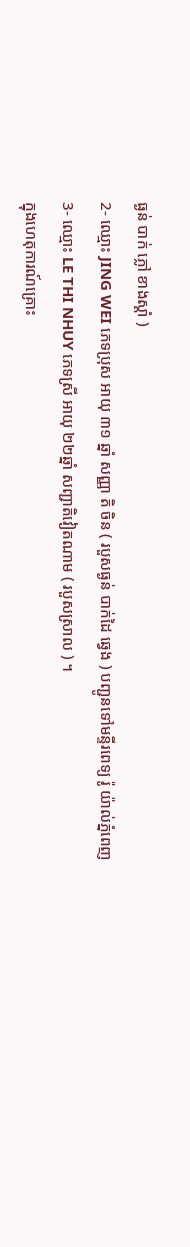ធ្ងន់ បាក់ ភ្លៅ ខាងស្តាំ )
2- ឈ្មោះ JING WEI ភេទប្រុស អាយុ ៣១ ឆ្នាំ សញ្ញា តិ ចិន ( របួសធ្ងន់ បាក់ដៃ ឆ្វេង ) បញ្ជូនទៅមន្ទីរពេទ្យ រ៉ូ យ៉ាល់ភ្នំពេញ
3- ឈ្មោះ LE THI NHUY ភេទស្រី អាយុ ២២ឆ្នាំ សញ្ជាតិវៀតណាម ( របួសស្រាល ) ។
ក្នុងហេតុការណ៍គ្រោះ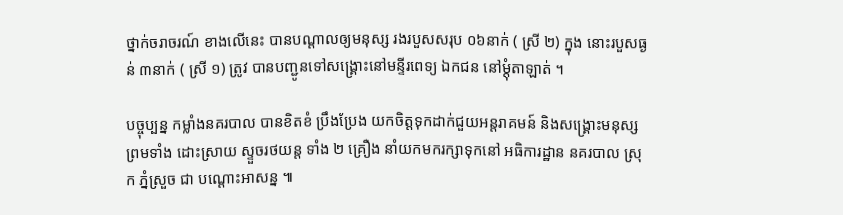ថ្នាក់ចរាចរណ៍ ខាងលើនេះ បានបណ្ដាលឲ្យមនុស្ស រងរបួសសរុប ០៦នាក់ ( ស្រី ២) ក្នុង នោះរបួសធ្ងន់ ៣នាក់ ( ស្រី ១) ត្រូវ បានបញ្ជូនទៅសង្គ្រោះនៅមន្ទីរពេទ្យ ឯកជន នៅម្ដុំតាឡាត់ ។

បច្ចុប្បន្ន កម្លាំងនគរបាល បានខិតខំ ប្រឹងប្រែង យកចិត្ដទុកដាក់ជួយអន្ដរាគមន៍ និងសង្គ្រោះមនុស្សព្រមទាំង ដោះស្រាយ ស្ទួចរថយន្ត ទាំង ២ គ្រឿង នាំយកមករក្សាទុកនៅ អធិការដ្ឋាន នគរបាល ស្រុក ភ្នំស្រួច ជា បណ្ដោះអាសន្ន ៕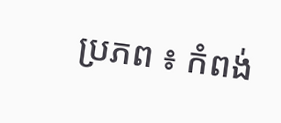ប្រភព ៖ កំពង់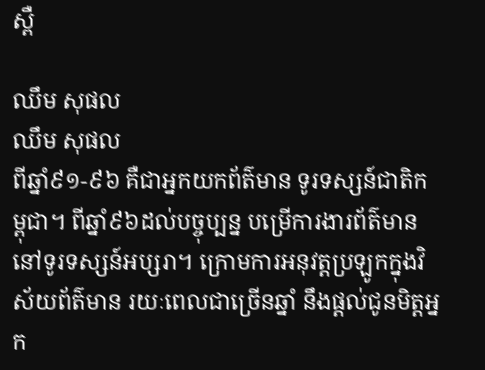ស្ពឺ

ឈឹម សុផល
ឈឹម សុផល
ពីឆ្នាំ៩១-៩៦ គឺជាអ្នកយកព័ត៌មាន ទូរទស្សន៍ជាតិកម្ពុជា។ ពីឆ្នាំ៩៦ដល់បច្ចុប្បន្ន បម្រើការងារព័ត៌មាននៅទូរទស្សន៍អប្សរា។ ក្រោមការអនុវត្តប្រឡូកក្នុងវិស័យព័ត៌មាន រយៈពេលជាច្រើនឆ្នាំ នឹងផ្ដល់ជូនមិត្តអ្នក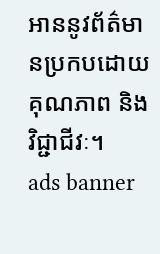អាននូវព័ត៌មានប្រកបដោយគុណភាព និងវិជ្ជាជីវៈ។
ads banner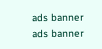ads banner
ads banner